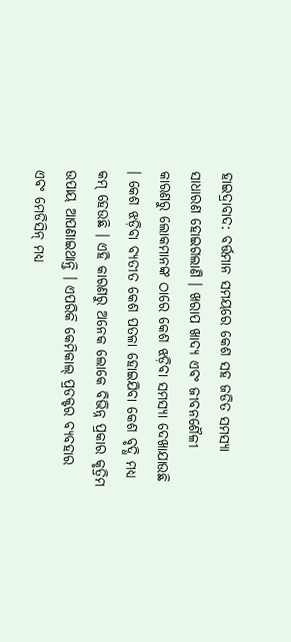ହାଇଦ୍ରାବାଦ: ବର୍ତ୍ତମାନ ସମୟରେ କେଶ ସହ ଜଡିତ ସମସ୍ୟା ସାଧାରଣ ହୋଇଗଲାଣି । ଖରାପ ଖାଦ୍ୟ ଏବଂ ଜୀବନଶୈଳୀ କାରଣରୁ ଲୋକମାନଙ୍କ ଠାରେ କେଶ ଝଡ଼ିବା ସମସ୍ୟା ଦେଖାଯାଉଛି । କେଶ ଝଡ଼ିବା ବ୍ୟତୀତ କେଶ ପତଳା ହୋଇଯିବା କେଶ ବୃଦ୍ଧି ମଧ୍ୟ କମ୍ ହେଉଛି । ଏହି କାରଣରୁ ଅନେକ ଲୋକେ ବିଭିନ୍ନ ପ୍ରକାର କୃତ୍ରିମ ଉପାୟ ଆପଣାଇଥାନ୍ତି । ଏପରିକି କେମିକାଲ୍ ପ୍ରଡକ୍ଟର ବ୍ୟବହାର ଏବଂ ମେଡିସିନ୍ ମଧ୍ୟ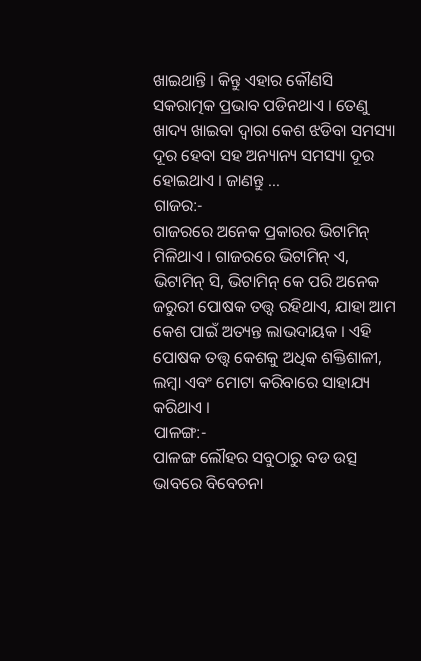ଖାଇଥାନ୍ତି । କିନ୍ତୁ ଏହାର କୌଣସି ସକରାତ୍ମକ ପ୍ରଭାବ ପଡିନଥାଏ । ତେଣୁ ଖାଦ୍ୟ ଖାଇବା ଦ୍ବାରା କେଶ ଝଡିବା ସମସ୍ୟା ଦୂର ହେବା ସହ ଅନ୍ୟାନ୍ୟ ସମସ୍ୟା ଦୂର ହୋଇଥାଏ । ଜାଣନ୍ତୁ ...
ଗାଜର:-
ଗାଜରରେ ଅନେକ ପ୍ରକାରର ଭିଟାମିନ୍ ମିଳିଥାଏ । ଗାଜରରେ ଭିଟାମିନ୍ ଏ, ଭିଟାମିନ୍ ସି, ଭିଟାମିନ୍ କେ ପରି ଅନେକ ଜରୁରୀ ପୋଷକ ତତ୍ତ୍ୱ ରହିଥାଏ, ଯାହା ଆମ କେଶ ପାଇଁ ଅତ୍ୟନ୍ତ ଲାଭଦାୟକ । ଏହି ପୋଷକ ତତ୍ତ୍ୱ କେଶକୁ ଅଧିକ ଶକ୍ତିଶାଳୀ, ଲମ୍ବା ଏବଂ ମୋଟା କରିବାରେ ସାହାଯ୍ୟ କରିଥାଏ ।
ପାଳଙ୍ଗ:-
ପାଳଙ୍ଗ ଲୌହର ସବୁଠାରୁ ବଡ ଉତ୍ସ ଭାବରେ ବିବେଚନା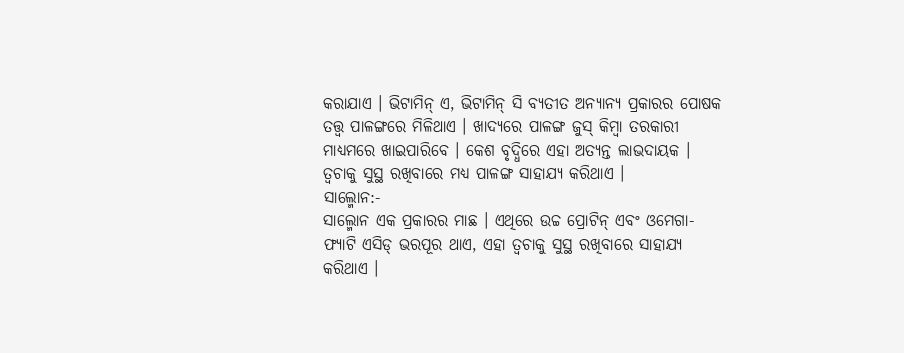କରାଯାଏ । ଭିଟାମିନ୍ ଏ, ଭିଟାମିନ୍ ସି ବ୍ୟତୀତ ଅନ୍ୟାନ୍ୟ ପ୍ରକାରର ପୋଷକ ତତ୍ତ୍ୱ ପାଳଙ୍ଗରେ ମିଳିଥାଏ । ଖାଦ୍ୟରେ ପାଳଙ୍ଗ ଜୁସ୍ କିମ୍ବା ତରକାରୀ ମାଧ୍ୟମରେ ଖାଇପାରିବେ । କେଶ ବୃଦ୍ଧିରେ ଏହା ଅତ୍ୟନ୍ତ ଲାଭଦାୟକ । ତ୍ୱଚାକୁ ସୁସ୍ଥ ରଖିବାରେ ମଧ୍ୟ ପାଳଙ୍ଗ ସାହାଯ୍ୟ କରିଥାଏ ।
ସାଲ୍ମୋନ:-
ସାଲ୍ମୋନ ଏକ ପ୍ରକାରର ମାଛ । ଏଥିରେ ଉଚ୍ଚ ପ୍ରୋଟିନ୍ ଏବଂ ଓମେଗା-ଫ୍ୟାଟି ଏସିଡ୍ ଭରପୂର ଥାଏ, ଏହା ତ୍ୱଚାକୁ ସୁସ୍ଥ ରଖିବାରେ ସାହାଯ୍ୟ କରିଥାଏ ।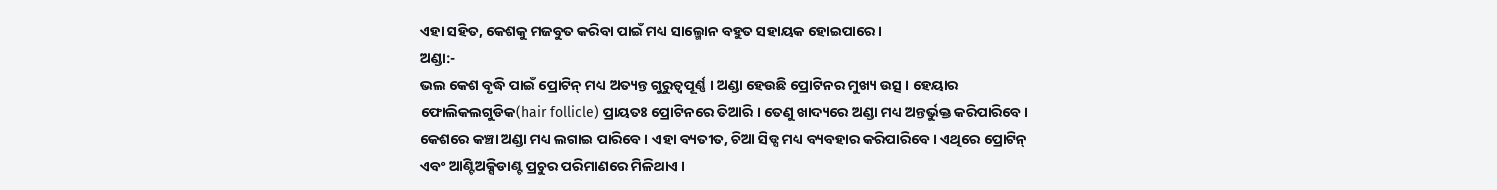ଏହା ସହିତ, କେଶକୁ ମଜବୁତ କରିବା ପାଇଁ ମଧ୍ୟ ସାଲ୍ମୋନ ବହୁତ ସହାୟକ ହୋଇପାରେ ।
ଅଣ୍ଡା:-
ଭଲ କେଶ ବୃଦ୍ଧି ପାଇଁ ପ୍ରୋଟିନ୍ ମଧ୍ୟ ଅତ୍ୟନ୍ତ ଗୁରୁତ୍ୱପୂର୍ଣ୍ଣ । ଅଣ୍ଡା ହେଉଛି ପ୍ରୋଟିନର ମୁଖ୍ୟ ଉତ୍ସ । ହେୟାର ଫୋଲିକଲଗୁଡିକ(hair follicle) ପ୍ରାୟତଃ ପ୍ରୋଟିନରେ ତିଆରି । ତେଣୁ ଖାଦ୍ୟରେ ଅଣ୍ଡା ମଧ୍ୟ ଅନ୍ତର୍ଭୁକ୍ତ କରିପାରିବେ । କେଶରେ କଞ୍ଚା ଅଣ୍ଡା ମଧ୍ୟ ଲଗାଇ ପାରିବେ । ଏହା ବ୍ୟତୀତ, ଚିଆ ସିଡ୍ସ ମଧ୍ୟ ବ୍ୟବହାର କରିପାରିବେ । ଏଥିରେ ପ୍ରୋଟିନ୍ ଏବଂ ଆଣ୍ଟିଅକ୍ସିଡାଣ୍ଟ ପ୍ରଚୁର ପରିମାଣରେ ମିଳିଥାଏ ।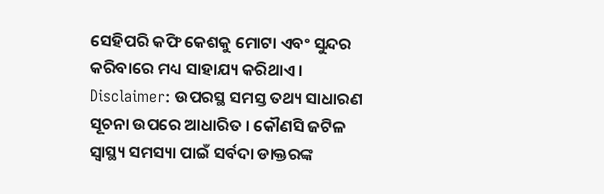ସେହିପରି କଫି କେଶକୁ ମୋଟା ଏବଂ ସୁନ୍ଦର କରିବାରେ ମଧ୍ୟ ସାହାଯ୍ୟ କରିଥାଏ ।
Disclaimer: ଉପରସ୍ଥ ସମସ୍ତ ତଥ୍ୟ ସାଧାରଣ ସୂଚନା ଉପରେ ଆଧାରିତ । କୌଣସି ଜଟିଳ ସ୍ବାସ୍ଥ୍ୟ ସମସ୍ୟା ପାଇଁ ସର୍ବଦା ଡାକ୍ତରଙ୍କ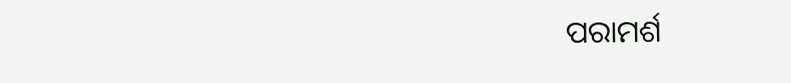ପରାମର୍ଶ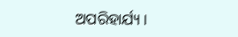ଅପରିହାର୍ଯ୍ୟ ।